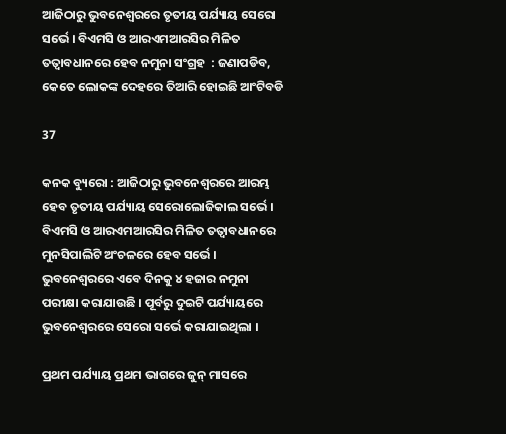ଆଜିଠାରୁ ଭୁବନେଶ୍ୱରରେ ତୃତୀୟ ପର୍ଯ୍ୟାୟ ସେରୋ ସର୍ଭେ । ବିଏମସି ଓ ଆରଏମଆରସିର ମିଳିତ ତତ୍ୱାବଧାନରେ ହେବ ନମୁନା ସଂଗ୍ରହ  : ଜଣାପଡିବ, କେତେ ଲୋକଙ୍କ ଦେହରେ ତିଆରି ହୋଇଛି ଆଂଟିବଡି

37

କନକ ବ୍ୟୁରୋ : ଆଜିଠାରୁ ଭୁବନେଶ୍ୱରରେ ଆରମ୍ଭ ହେବ ତୃତୀୟ ପର୍ଯ୍ୟାୟ ସେରୋଲୋଜିକାଲ ସର୍ଭେ । ବିଏମସି ଓ ଆରଏମଆରସିର ମିଳିତ ତତ୍ୱାବଧାନରେ ମୁନସିପାଲିଟି ଅଂଚଳରେ ହେବ ସର୍ଭେ । ଭୁବନେଶ୍ୱରରେ ଏବେ ଦିନକୁ ୪ ହଜାର ନମୁନା ପରୀକ୍ଷା କରାଯାଉଛି । ପୂର୍ବରୁ ଦୁଇଟି ପର୍ଯ୍ୟାୟରେ ଭୁବନେଶ୍ୱରରେ ସେରୋ ସର୍ଭେ କରାଯାଇଥିଲା ।

ପ୍ରଥମ ପର୍ଯ୍ୟାୟ ପ୍ରଥମ ଭାଗରେ ଜୁନ୍ ମାସରେ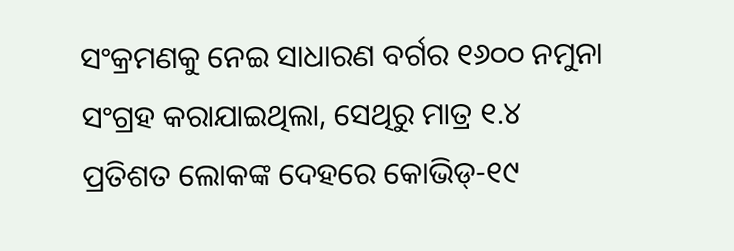ସଂକ୍ରମଣକୁ ନେଇ ସାଧାରଣ ବର୍ଗର ୧୬୦୦ ନମୁନା ସଂଗ୍ରହ କରାଯାଇଥିଲା, ସେଥିରୁ ମାତ୍ର ୧.୪ ପ୍ରତିଶତ ଲୋକଙ୍କ ଦେହରେ କୋଭିଡ୍-୧୯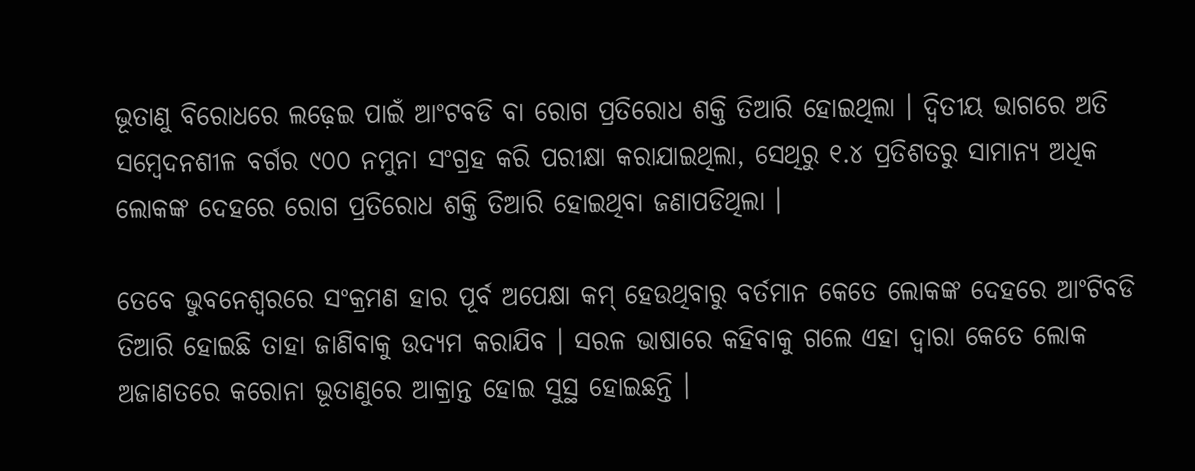ଭୂତାଣୁ ବିରୋଧରେ ଲଢ଼େଇ ପାଇଁ ଆଂଟବଡି ବା ରୋଗ ପ୍ରତିରୋଧ ଶକ୍ତି ତିଆରି ହୋଇଥିଲା । ଦ୍ୱିତୀୟ ଭାଗରେ ଅତି ସମ୍ବେଦନଶୀଳ ବର୍ଗର ୯୦୦ ନମୁନା ସଂଗ୍ରହ କରି ପରୀକ୍ଷା କରାଯାଇଥିଲା, ସେଥିରୁ ୧.୪ ପ୍ରତିଶତରୁ ସାମାନ୍ୟ ଅଧିକ ଲୋକଙ୍କ ଦେହରେ ରୋଗ ପ୍ରତିରୋଧ ଶକ୍ତି ତିଆରି ହୋଇଥିବା ଜଣାପଡିଥିଲା ।

ତେବେ ଭୁବନେଶ୍ୱରରେ ସଂକ୍ରମଣ ହାର ପୂର୍ବ ଅପେକ୍ଷା କମ୍ ହେଉଥିବାରୁ ବର୍ତମାନ କେତେ ଲୋକଙ୍କ ଦେହରେ ଆଂଟିବଡି ତିଆରି ହୋଇଛି ତାହା ଜାଣିବାକୁ ଉଦ୍ୟମ କରାଯିବ । ସରଳ ଭାଷାରେ କହିବାକୁ ଗଲେ ଏହା ଦ୍ୱାରା କେତେ ଲୋକ ଅଜାଣତରେ କରୋନା ଭୂତାଣୁରେ ଆକ୍ରାନ୍ତ ହୋଇ ସୁସ୍ଥ ହୋଇଛନ୍ତି ।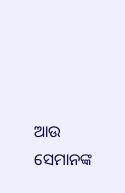ଆଉ ସେମାନଙ୍କ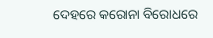ଦେହରେ କରୋନା ବିରୋଧରେ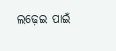ଲଢ଼େଇ ପାଇଁ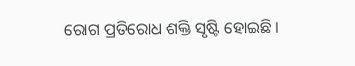ରୋଗ ପ୍ରତିରୋଧ ଶକ୍ତି ସୃଷ୍ଟି ହୋଇଛି ।